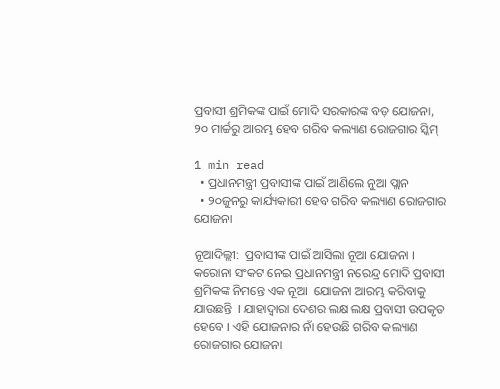ପ୍ରବାସୀ ଶ୍ରମିକଙ୍କ ପାଇଁ ମୋଦି ସରକାରଙ୍କ ବଡ଼ ଯୋଜନା, ୨୦ ମାର୍ଚ୍ଚରୁ ଆରମ୍ଭ ହେବ ଗରିବ କଲ୍ୟାଣ ରୋଜଗାର ସ୍କିମ୍

1 min read
  • ପ୍ରଧାନମନ୍ତ୍ରୀ ପ୍ରବାସୀଙ୍କ ପାଇଁ ଆଣିଲେ ନୁଆ ପ୍ଲାନ
  • ୨୦ଜୁନରୁ କାର୍ଯ୍ୟକାରୀ ହେବ ଗରିବ କଲ୍ୟାଣ ରୋଜଗାର ଯୋଜନା

ନୂଆଦିଲ୍ଲୀ:  ପ୍ରବାସୀଙ୍କ ପାଇଁ ଆସିଲା ନୂଆ ଯୋଜନା । କରୋନା ସଂକଟ ନେଇ ପ୍ରଧାନମନ୍ତ୍ରୀ ନରେନ୍ଦ୍ର ମୋଦି ପ୍ରବାସୀ ଶ୍ରମିକଙ୍କ ନିମନ୍ତେ ଏକ ନୂଆ  ଯୋଜନା ଆରମ୍ଭ କରିବାକୁ ଯାଉଛନ୍ତି  । ଯାହାଦ୍ୱାରା ଦେଶର ଲକ୍ଷ ଲକ୍ଷ ପ୍ରବାସୀ ଉପକୃତ ହେବେ । ଏହି ଯୋଜନାର ନାଁ ହେଉଛି ଗରିବ କଲ୍ୟାଣ ରୋଜଗାର ଯୋଜନା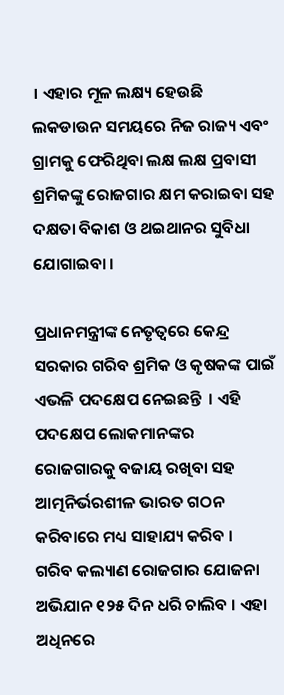। ଏହାର ମୂଳ ଲକ୍ଷ୍ୟ ହେଉଛି ଲକଡାଉନ ସମୟରେ ନିଜ ରାଜ୍ୟ ଏବଂ ଗ୍ରାମକୁ ଫେରିଥିବା ଲକ୍ଷ ଲକ୍ଷ ପ୍ରବାସୀ ଶ୍ରମିକଙ୍କୁ ରୋଜଗାର କ୍ଷମ କରାଇବା ସହ ଦକ୍ଷତା ବିକାଶ ଓ ଥଇଥାନର ସୁବିଧା ଯୋଗାଇବା ।

ପ୍ରଧାନମନ୍ତ୍ରୀଙ୍କ ନେତୃତ୍ୱରେ କେନ୍ଦ୍ର ସରକାର ଗରିବ ଶ୍ରମିକ ଓ କୃଷକଙ୍କ ପାଇଁ ଏଭଳି ପଦକ୍ଷେପ ନେଇଛନ୍ତି  । ଏହି ପଦକ୍ଷେପ ଲୋକମାନଙ୍କର ରୋଜଗାରକୁ ବଜାୟ ରଖିବା ସହ ଆତ୍ମନିର୍ଭରଶୀଳ ଭାରତ ଗଠନ କରିବାରେ ମଧ୍ୟ ସାହାଯ୍ୟ କରିବ ।  ଗରିବ କଲ୍ୟାଣ ରୋଜଗାର ଯୋଜନା ଅଭିଯାନ ୧୨୫ ଦିନ ଧରି ଚାଲିବ । ଏହା ଅଧିନରେ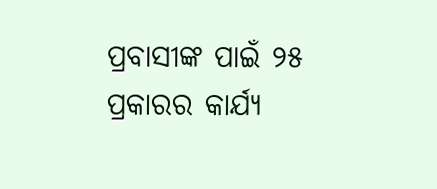ପ୍ରବାସୀଙ୍କ ପାଇଁ ୨୫ ପ୍ରକାରର କାର୍ଯ୍ୟ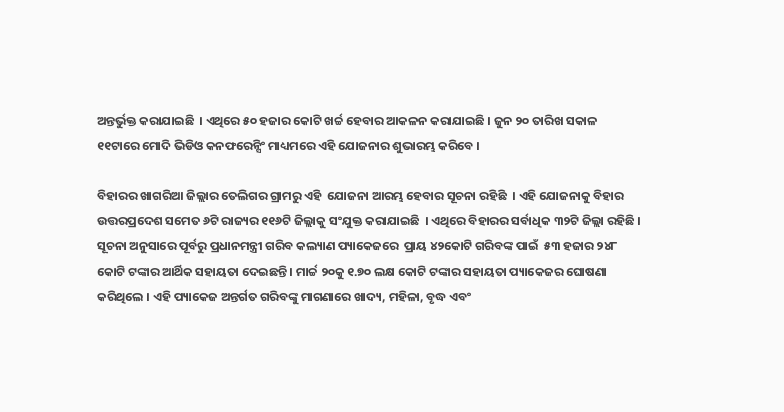ଅନ୍ତର୍ଭୁକ୍ତ କରାଯାଇଛି  । ଏଥିରେ ୫୦ ହଜାର କୋଟି ଖର୍ଚ୍ଚ ହେବାର ଆକଳନ କରାଯାଇଛି । ଜୁନ ୨୦ ତାରିଖ ସକାଳ ୧୧ଟାରେ ମୋଦି ଭିଡିଓ କନଫରେନ୍ସିଂ ମାଧ୍ୟମରେ ଏହି ଯୋଜନାର ଶୁଭାରମ୍ଭ କରିବେ ।

ବିହାରର ଖାଗରିଆ ଜିଲ୍ଲାର ତେଲିଗର ଗ୍ରାମରୁ ଏହି  ଯୋଜନା ଆରମ୍ଭ ହେବାର ସୂଚନା ରହିଛି  । ଏହି ଯୋଜନାକୁ ବିହାର ଉତ୍ତରପ୍ରଦେଶ ସମେତ ୬ଟି ରାଜ୍ୟର ୧୧୬ଟି ଜିଲ୍ଲାକୁ ସଂଯୁକ୍ତ କରାଯାଇଛି  । ଏଥିରେ ବିହାରର ସର୍ବାଧିକ ୩୨ଟି ଜିଲ୍ଲା ରହିଛି । ସୂଚନା ଅନୁସାରେ ପୂର୍ବରୁ ପ୍ରଧାନମନ୍ତ୍ରୀ ଗରିବ କଲ୍ୟାଣ ପ୍ୟାକେଜରେ  ପ୍ରାୟ ୪୨କୋଟି ଗରିବଙ୍କ ପାଇଁ  ୫୩ ହଜାର ୨୪୮ କୋଟି ଟଙ୍କାର ଆର୍ଥିକ ସହାୟତା ଦେଇଛନ୍ତି । ମାର୍ଚ୍ଚ ୨୦କୁ ୧.୭୦ ଲକ୍ଷ କୋଟି ଟଙ୍କାର ସହାୟତା ପ୍ୟାକେଜର ଘୋଷଣା କରିଥିଲେ । ଏହି ପ୍ୟାକେଜ ଅନ୍ତର୍ଗତ ଗରିବଙ୍କୁ ମାଗଣାରେ ଖାଦ୍ୟ, ମହିଳା, ବୃଦ୍ଧ ଏବଂ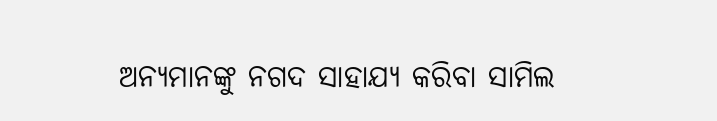ଅନ୍ୟମାନଙ୍କୁ ନଗଦ ସାହାଯ୍ୟ କରିବା ସାମିଲ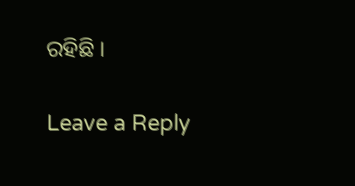ରହିଛି ।

Leave a Reply